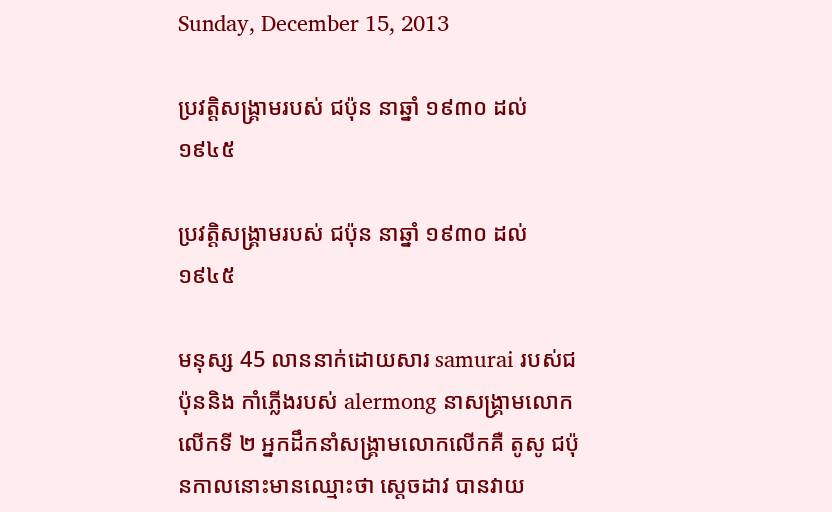Sunday, December 15, 2013

ប្រវត្តិសង្រ្គាមរបស់ ជប៉ុន នាឆ្នាំ ១៩៣០ ដល់ ១៩៤៥

ប្រវត្តិសង្រ្គាមរបស់ ជប៉ុន នាឆ្នាំ ១៩៣០ ដល់ ១៩៤៥

មនុស្ស 45 លាននាក់ដោយសារ samurai របស់ជប៉ុននិង កាំភើ្លងរបស់ alermong នាសង្រ្គាមលោកលើកទី ២ អ្នកដឹកនាំសង្រ្គាមលោកលើកគឺ តូសូ ជប៉ុនកាលនោះមានឈ្មោះថា សេ្តចដាវ បានវាយ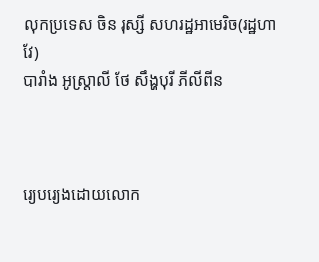លុកប្រទេស ចិន រុស្សី សហរដ្ឋអាមេរិច(រដ្ឋហាវែ)
បារាំង អូស្រ្តាលី ថែ សឹង្ហបុរី ភីលីពីន



រេ្យបរេ្យងដោយលោក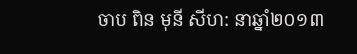ចាប ពិន មុនី សីហ: នាឆ្នាំ២០១៣